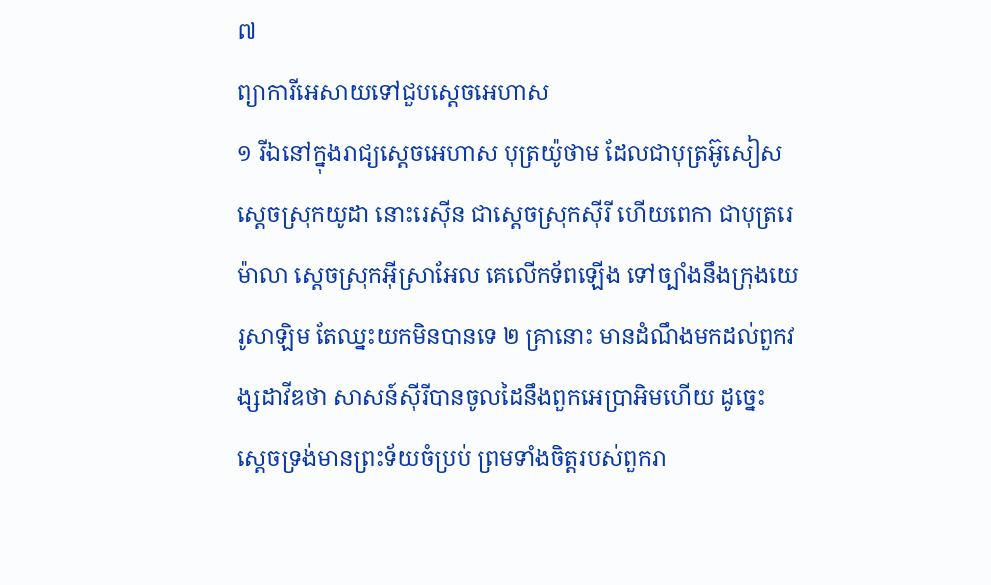៧
ព្យាការីអេសាយទៅជួបស្តេចអេហាស
១ រីឯនៅក្នុងរាជ្យស្តេចអេហាស បុត្រយ៉ូថាម ដែលជាបុត្រអ៊ូសៀសស្តេចស្រុកយូដា នោះរេស៊ីន ជាស្តេចស្រុកស៊ីរី ហើយពេកា ជាបុត្ររេម៉ាលា ស្តេចស្រុកអ៊ីស្រាអែល គេលើកទ័ពឡើង ទៅច្បាំងនឹងក្រុងយេរូសាឡិម តែឈ្នះយកមិនបានទេ ២ គ្រានោះ មានដំណឹងមកដល់ពួកវង្សដាវីឌថា សាសន៍ស៊ីរីបានចូលដៃនឹងពួកអេប្រាអិមហើយ ដូច្នេះ ស្តេចទ្រង់មានព្រះទ័យចំប្រប់ ព្រមទាំងចិត្តរបស់ពួករា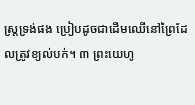ស្ត្រទ្រង់ផង ប្រៀបដូចជាដើមឈើនៅព្រៃដែលត្រូវខ្យល់បក់។ ៣ ព្រះយេហូ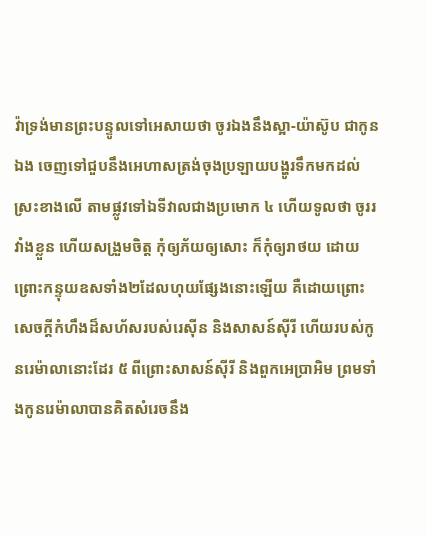វ៉ាទ្រង់មានព្រះបន្ទូលទៅអេសាយថា ចូរឯងនឹងស្អា-យ៉ាស៊ូប ជាកូនឯង ចេញទៅជួបនឹងអេហាសត្រង់ចុងប្រឡាយបង្ហូរទឹកមកដល់ស្រះខាងលើ តាមផ្លូវទៅឯទីវាលជាងប្រមោក ៤ ហើយទូលថា ចូររវាំងខ្លួន ហើយសង្រួមចិត្ត កុំឲ្យភ័យឲ្យសោះ ក៏កុំឲ្យរាថយ ដោយព្រោះកន្ទុយឧសទាំង២ដែលហុយផ្សែងនោះឡើយ គឺដោយព្រោះសេចក្តីកំហឹងដ៏សហ័សរបស់រេស៊ីន និងសាសន៍ស៊ីរី ហើយរបស់កូនរេម៉ាលានោះដែរ ៥ ពីព្រោះសាសន៍ស៊ីរី និងពួកអេប្រាអិម ព្រមទាំងកូនរេម៉ាលាបានគិតសំរេចនឹង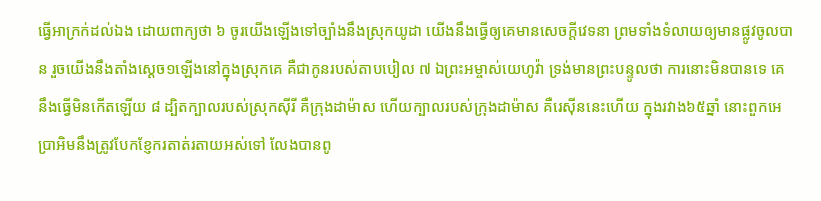ធ្វើអាក្រក់ដល់ឯង ដោយពាក្យថា ៦ ចូរយើងឡើងទៅច្បាំងនឹងស្រុកយូដា យើងនឹងធ្វើឲ្យគេមានសេចក្តីវេទនា ព្រមទាំងទំលាយឲ្យមានផ្លូវចូលបាន រួចយើងនឹងតាំងស្តេច១ឡើងនៅក្នុងស្រុកគេ គឺជាកូនរបស់តាបបៀល ៧ ឯព្រះអម្ចាស់យេហូវ៉ា ទ្រង់មានព្រះបន្ទូលថា ការនោះមិនបានទេ គេនឹងធ្វើមិនកើតឡើយ ៨ ដ្បិតក្បាលរបស់ស្រុកស៊ីរី គឺក្រុងដាម៉ាស ហើយក្បាលរបស់ក្រុងដាម៉ាស គឺរេស៊ីននេះហើយ ក្នុងរវាង៦៥ឆ្នាំ នោះពួកអេប្រាអិមនឹងត្រូវបែកខ្ញែករតាត់រតាយអស់ទៅ លែងបានពូ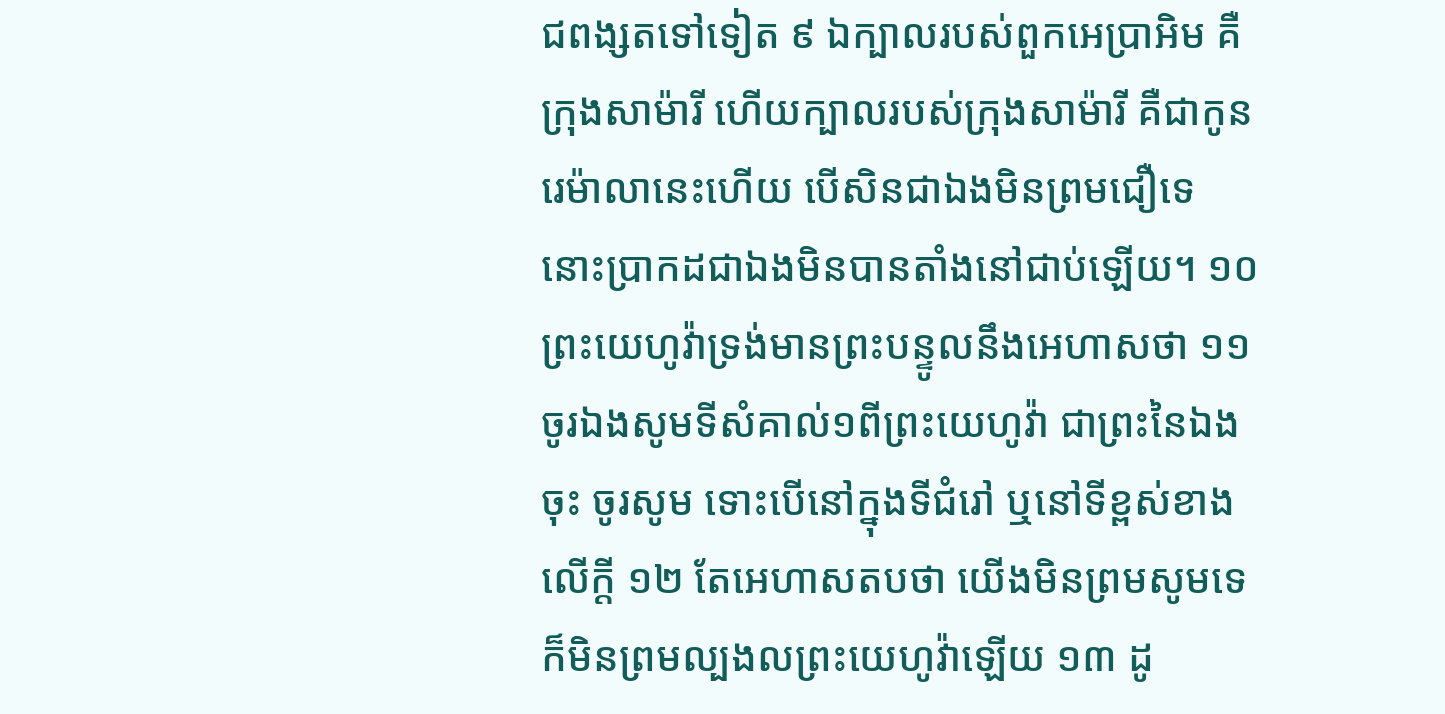ជពង្សតទៅទៀត ៩ ឯក្បាលរបស់ពួកអេប្រាអិម គឺក្រុងសាម៉ារី ហើយក្បាលរបស់ក្រុងសាម៉ារី គឺជាកូនរេម៉ាលានេះហើយ បើសិនជាឯងមិនព្រមជឿទេ នោះប្រាកដជាឯងមិនបានតាំងនៅជាប់ឡើយ។ ១០ ព្រះយេហូវ៉ាទ្រង់មានព្រះបន្ទូលនឹងអេហាសថា ១១ ចូរឯងសូមទីសំគាល់១ពីព្រះយេហូវ៉ា ជាព្រះនៃឯងចុះ ចូរសូម ទោះបើនៅក្នុងទីជំរៅ ឬនៅទីខ្ពស់ខាងលើក្តី ១២ តែអេហាសតបថា យើងមិនព្រមសូមទេ ក៏មិនព្រមល្បងលព្រះយេហូវ៉ាឡើយ ១៣ ដូ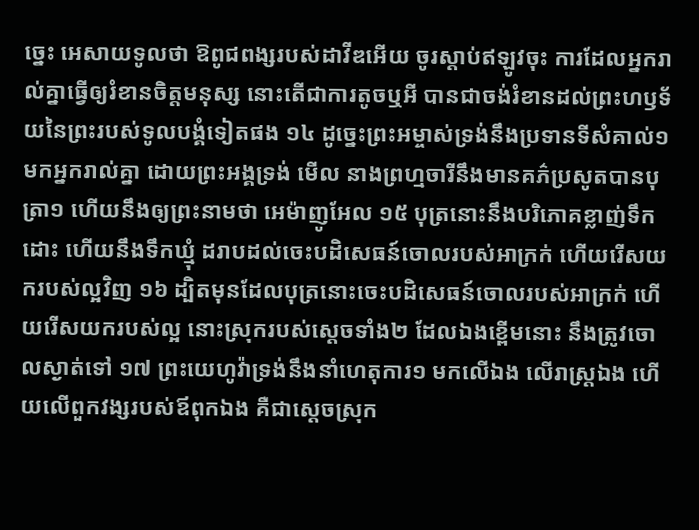ច្នេះ អេសាយទូលថា ឱពូជពង្សរបស់ដាវីឌអើយ ចូរស្តាប់ឥឡូវចុះ ការដែលអ្នករាល់គ្នាធ្វើឲ្យរំខានចិត្តមនុស្ស នោះតើជាការតូចឬអី បានជាចង់រំខានដល់ព្រះហឫទ័យនៃព្រះរបស់ទូលបង្គំទៀតផង ១៤ ដូច្នេះព្រះអម្ចាស់ទ្រង់នឹងប្រទានទីសំគាល់១មកអ្នករាល់គ្នា ដោយព្រះអង្គទ្រង់ មើល នាងព្រហ្មចារីនឹងមានគភ៌ប្រសូតបានបុត្រា១ ហើយនឹងឲ្យព្រះនាមថា អេម៉ាញូអែល ១៥ បុត្រនោះនឹងបរិភោគខ្លាញ់ទឹកដោះ ហើយនឹងទឹកឃ្មុំ ដរាបដល់ចេះបដិសេធន៍ចោលរបស់អាក្រក់ ហើយរើសយករបស់ល្អវិញ ១៦ ដ្បិតមុនដែលបុត្រនោះចេះបដិសេធន៍ចោលរបស់អាក្រក់ ហើយរើសយករបស់ល្អ នោះស្រុករបស់ស្តេចទាំង២ ដែលឯងខ្ពើមនោះ នឹងត្រូវចោលស្ងាត់ទៅ ១៧ ព្រះយេហូវ៉ាទ្រង់នឹងនាំហេតុការ១ មកលើឯង លើរាស្ត្រឯង ហើយលើពួកវង្សរបស់ឪពុកឯង គឺជាស្តេចស្រុក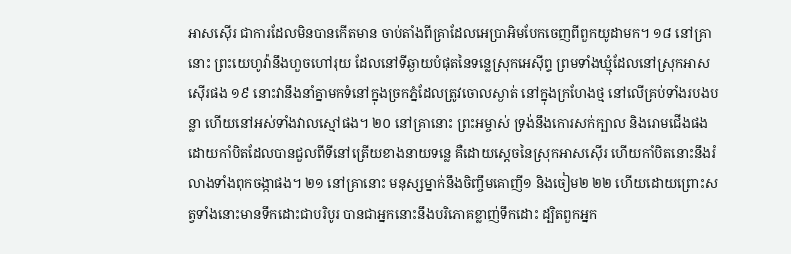អាសស៊ើរ ជាការដែលមិនបានកើតមាន ចាប់តាំងពីគ្រាដែលអេប្រាអិមបែកចេញពីពួកយូដាមក។ ១៨ នៅគ្រានោះ ព្រះយេហូវ៉ានឹងហួចហៅរុយ ដែលនៅទីឆ្ងាយបំផុតនៃទន្លេស្រុកអេស៊ីព្ទ ព្រមទាំងឃ្មុំដែលនៅស្រុកអាសស៊ើរផង ១៩ នោះវានឹងនាំគ្នាមកទំនៅក្នុងច្រកភ្នំដែលត្រូវចោលស្ងាត់ នៅក្នុងក្រហែងថ្ម នៅលើគ្រប់ទាំងរបងបន្លា ហើយនៅអស់ទាំងវាលស្មៅផង។ ២០ នៅគ្រានោះ ព្រះអម្ចាស់ ទ្រង់នឹងកោរសក់ក្បាល និងរោមជើងផង ដោយកាំបិតដែលបានជួលពីទីនៅត្រើយខាងនាយទន្លេ គឺដោយស្តេចនៃស្រុកអាសស៊ើរ ហើយកាំបិតនោះនឹងរំលាងទាំងពុកចង្កាផង។ ២១ នៅគ្រានោះ មនុស្សម្នាក់នឹងចិញ្ចឹមគោញី១ និងចៀម២ ២២ ហើយដោយព្រោះសត្វទាំងនោះមានទឹកដោះជាបរិបូរ បានជាអ្នកនោះនឹងបរិភោគខ្លាញ់ទឹកដោះ ដ្បិតពួកអ្នក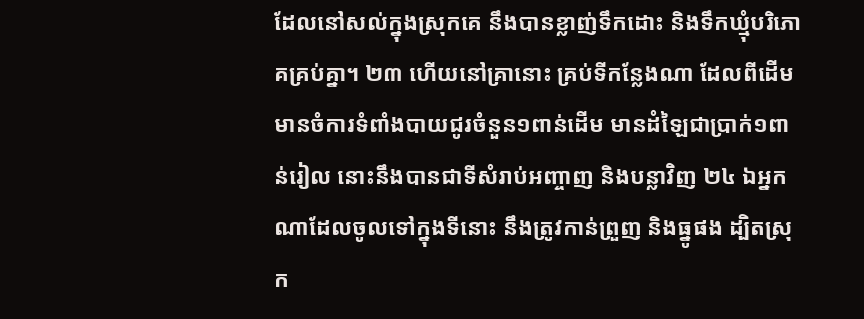ដែលនៅសល់ក្នុងស្រុកគេ នឹងបានខ្លាញ់ទឹកដោះ និងទឹកឃ្មុំបរិភោគគ្រប់គ្នា។ ២៣ ហើយនៅគ្រានោះ គ្រប់ទីកន្លែងណា ដែលពីដើមមានចំការទំពាំងបាយជូរចំនួន១ពាន់ដើម មានដំឡៃជាប្រាក់១ពាន់រៀល នោះនឹងបានជាទីសំរាប់អញ្ចាញ និងបន្លាវិញ ២៤ ឯអ្នកណាដែលចូលទៅក្នុងទីនោះ នឹងត្រូវកាន់ព្រួញ និងធ្នូផង ដ្បិតស្រុក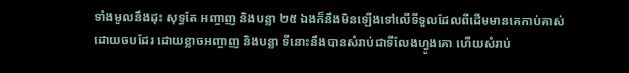ទាំងមូលនឹងដុះ សុទ្ធតែ អញ្ចាញ និងបន្លា ២៥ ឯងក៏នឹងមិនឡើងទៅលើទីទួលដែលពីដើមមានគេកាប់គាស់ដោយចបដែរ ដោយខ្លាចអញ្ចាញ និងបន្លា ទីនោះនឹងបានសំរាប់ជាទីលែងហ្វូងគោ ហើយសំរាប់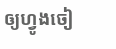ឲ្យហ្វូងចៀ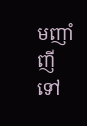មញាំញីទៅ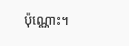ប៉ុណ្ណោះ។